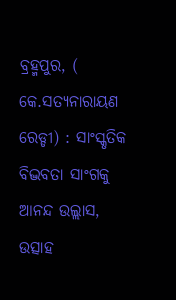ବ୍ରହ୍ମପୁର, ( କେ.ସତ୍ୟନାରାୟଣ ରେଡ୍ଡୀ) : ସାଂସ୍କୃତିକ ବିଦ୍ଭବତା ସାଂଗକୁ ଆନନ୍ଦ ଉଲ୍ଲାସ, ଉତ୍ସାହ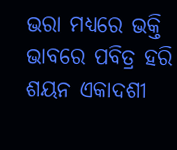ଭରା ମଧ୍ୟରେ ଭକ୍ତି ଭାବରେ ପବିତ୍ର ହରି ଶୟନ ଏକାଦଶୀ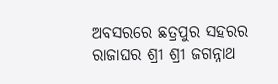ଅବସରରେ ଛତ୍ରପୁର ସହରର ରାଜାଘର ଶ୍ରୀ ଶ୍ରୀ ଜଗନ୍ନାଥ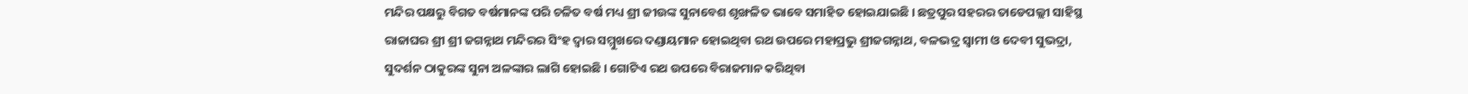ମନ୍ଦିର ପକ୍ଷରୁ ବିଗତ ବର୍ଷମାନଙ୍କ ପରି ଚଳିତ ବର୍ଷ ମଧ୍ୟ ଶ୍ରୀ ଜୀଉଙ୍କ ସୁନାବେଶ ଶୃଙ୍ଖଳିତ ଭାବେ ସମାହିତ ହୋଇଯାଇଛି । ଛତ୍ରପୁର ସହରର ତାଡେପଲ୍ଲୀ ସାହିସ୍ଥ ରାଜାଘର ଶ୍ରୀ ଶ୍ରୀ ଜଗନ୍ନାଥ ମନ୍ଦିରର ସିଂହ ଦ୍ଵାର ସମ୍ମୁଖରେ ଦଣ୍ଡାୟମାନ ହୋଇଥିବା ରଥ ଉପରେ ମହାପ୍ରଭୁ ଶ୍ରୀଜଗନ୍ନାଥ, ବଳଭଦ୍ର ସ୍ୱାମୀ ଓ ଦେବୀ ସୁଭଦ୍ରା, ସୁଦର୍ଶନ ଠାକୁରଙ୍କ ସୁନା ଅଳଙ୍କାର ଲାଗି ହୋଇଛି । ଗୋଟିଏ ରଥ ଉପରେ ବିରାଜମାନ କରିଥିବା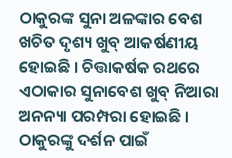ଠାକୁରଙ୍କ ସୁନା ଅଳଙ୍କାର ବେଶ ଖଚିତ ଦୃଶ୍ୟ ଖୁବ୍ ଆକର୍ଷଣୀୟ ହୋଇଛି । ଚିତ୍ତାକର୍ଷକ ରଥରେ ଏଠାକାର ସୁନାବେଶ ଖୁବ୍ ନିଆରା ଅନନ୍ୟା ପରମ୍ପରା ହୋଇଛି । ଠାକୁରଙ୍କୁ ଦର୍ଶନ ପାଇଁ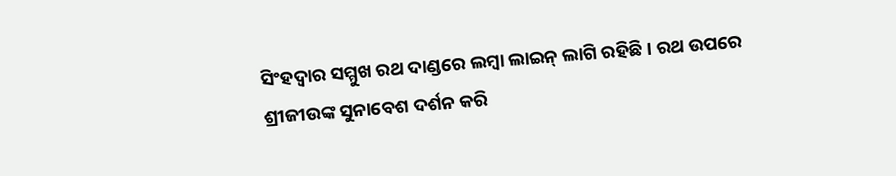ସିଂହଦ୍ଵାର ସମ୍ମୁଖ ରଥ ଦାଣ୍ଡରେ ଲମ୍ବା ଲାଇନ୍ ଲାଗି ରହିଛି । ରଥ ଉପରେ ଶ୍ରୀଜୀଉଙ୍କ ସୁନାବେଶ ଦର୍ଶନ କରି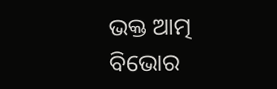ଭକ୍ତ ଆତ୍ମ ବିଭୋର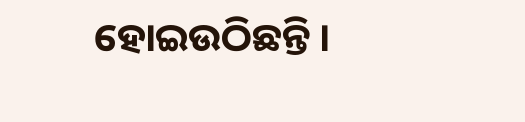ହୋଇଉଠିଛନ୍ତି ।